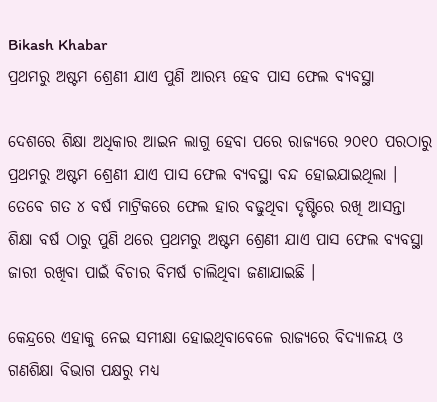Bikash Khabar
ପ୍ରଥମରୁ ଅଷ୍ଟମ ଶ୍ରେଣୀ ଯାଏ ପୁଣି ଆରମ୍ଭ ହେବ ପାସ ଫେଲ ବ୍ୟବସ୍ଥା

ଦେଶରେ ଶିକ୍ଷା ଅଧିକାର ଆଇନ ଲାଗୁ ହେବା ପରେ ରାଜ୍ୟରେ ୨୦୧୦ ପରଠାରୁ ପ୍ରଥମରୁ ଅଷ୍ଟମ ଶ୍ରେଣୀ ଯାଏ ପାସ ଫେଲ ବ୍ୟବସ୍ଥା ବନ୍ଦ ହୋଇଯାଇଥିଲା । ତେବେ ଗତ ୪ ବର୍ଷ ମାଟ୍ରିକରେ ଫେଲ ହାର ବଢୁଥିବା ଦୃଷ୍ଟିରେ ରଖି ଆସନ୍ତା ଶିକ୍ଷା ବର୍ଷ ଠାରୁ ପୁଣି ଥରେ ପ୍ରଥମରୁ ଅଷ୍ଟମ ଶ୍ରେଣୀ ଯାଏ ପାସ ଫେଲ ବ୍ୟବସ୍ଥା ଜାରୀ ରଖିବା ପାଇଁ ବିଚାର ବିମର୍ଷ ଚାଲିଥିବା ଜଣାଯାଇଛି ।

କେନ୍ଦ୍ରରେ ଏହାକୁ ନେଇ ସମୀକ୍ଷା ହୋଇଥିବାବେଳେ ରାଜ୍ୟରେ ବିଦ୍ୟାଳୟ ଓ ଗଣଶିକ୍ଷା ବିଭାଗ ପକ୍ଷରୁ ମଧ୍ୟ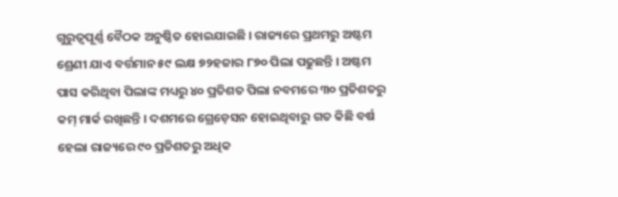ଗୁରୁତ୍ୱପୂର୍ଣ୍ଣ ବୈଠକ ଅନୁଷ୍ଠିତ ହୋଇଯାଇଛି । ରାଜ୍ୟରେ ପ୍ରଥମରୁ ଅଷ୍ଟମ ଶ୍ରେଣୀ ଯାଏ ବର୍ତ୍ତମାନ ୫୯ ଲକ୍ଷ ୭୨ହଜାର ୮୭୦ ପିଲା ପଢୁଛନ୍ତି । ଅଷ୍ଟମ ପାସ କରିଥିବା ପିଲାଙ୍କ ମଧ୍ୟରୁ ୪୦ ପ୍ରତିଶତ ପିଲା ନବମରେ ୩୦ ପ୍ରତିଶତରୁ କମ୍ ମାର୍କ ରଖିଛନ୍ତି । ଦଶମରେ ଗ୍ରେଡ଼େସନ ହୋଇଥିବାରୁ ଗତ କିଛି ବର୍ଷ ହେଲା ରାଜ୍ୟରେ ୯୦ ପ୍ରତିଶତରୁ ଅଧିକ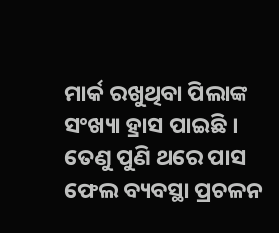ମାର୍କ ରଖୁଥିବା ପିଲାଙ୍କ ସଂଖ୍ୟା ହ୍ରାସ ପାଇଛି । ତେଣୁ ପୁଣି ଥରେ ପାସ ଫେଲ ବ୍ୟବସ୍ଥା ପ୍ରଚଳନ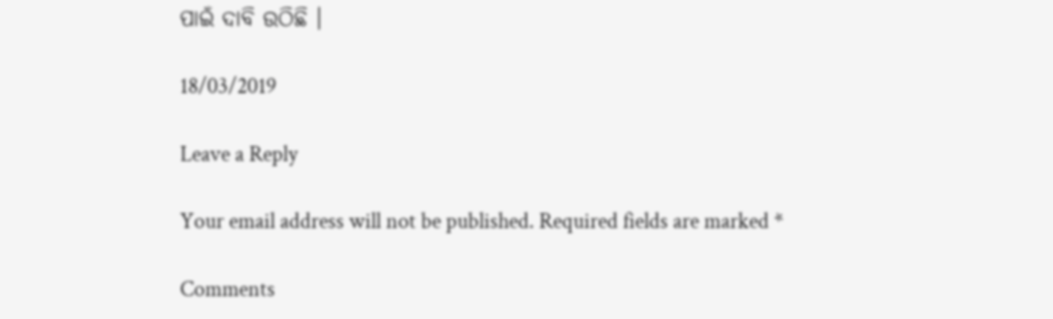ପାଇଁ ଦାବି ଉଠିଛି ।

18/03/2019

Leave a Reply

Your email address will not be published. Required fields are marked *

Comments